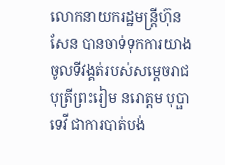លោកនាយករដ្ឋមន្ត្រីហ៊ុន សែន បានចាទ់ទុកការយាងចូលទីវង្គត់របស់សម្តេចរាជបុត្រីព្រះរៀម នរោត្តម បុប្ផាទេវី ជាការបាត់បង់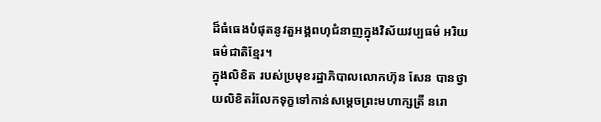ដ៏ធំធេងបំផុតនូវតួអង្គពហុជំនាញក្នុងវិស័យវប្បធម៌ អរិយធម៌ជាតិខ្មែរ។
ក្នុងលិខិត របស់ប្រមុខរដ្ឋាភិបាលលោកហ៊ុន សែន បានថ្វាយលិខិតរំលែកទុក្ខទៅកាន់សម្តេចព្រះមហាក្សត្រី នរោ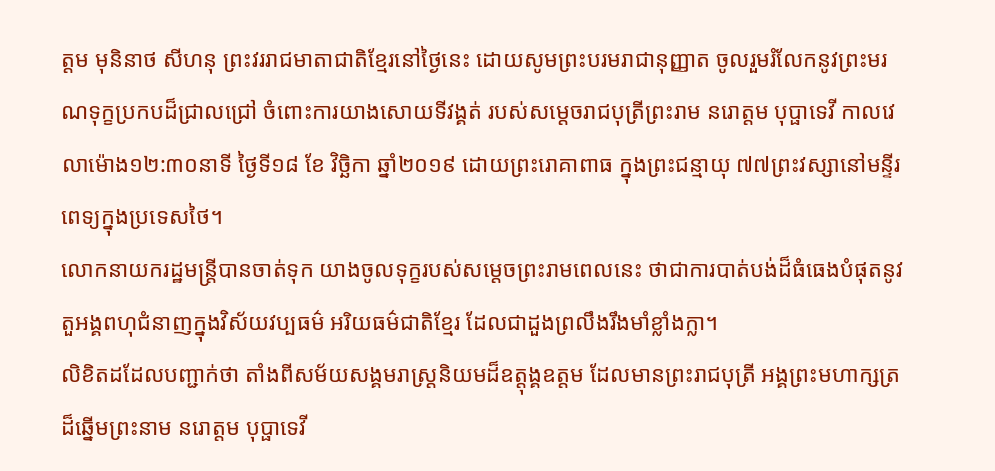ត្តម មុនិនាថ សីហនុ ព្រះវររាជមាតាជាតិខ្មែរនៅថ្ងៃនេះ ដោយសូមព្រះបរមរាជានុញ្ញាត ចូលរួមរំលែកនូវព្រះមរណទុក្ខប្រកបដ៏ជ្រាលជ្រៅ ចំពោះការយាងសោយទីវង្គត់ របស់សម្តេចរាជបុត្រីព្រះរាម នរោត្តម បុប្ផាទេវី កាលវេលាម៉ោង១២:៣០នាទី ថ្ងៃទី១៨ ខែ វិច្ឆិកា ឆ្នាំ២០១៩ ដោយព្រះរោគាពាធ ក្នុងព្រះជន្មាយុ ៧៧ព្រះវស្សានៅមន្ទីរពេទ្យក្នុងប្រទេសថៃ។
លោកនាយករដ្ឋមន្ត្រីបានចាត់ទុក យាងចូលទុក្ខរបស់សម្តេចព្រះរាមពេលនេះ ថាជាការបាត់បង់ដ៏ធំធេងបំផុតនូវតួអង្គពហុជំនាញក្នុងវិស័យវប្បធម៌ អរិយធម៌ជាតិខ្មែរ ដែលជាដួងព្រលឹងរឹងមាំខ្លាំងក្លា។
លិខិតដដែលបញ្ជាក់ថា តាំងពីសម័យសង្គមរាស្ត្រនិយមដ៏ឧត្តុង្គឧត្តម ដែលមានព្រះរាជបុត្រី អង្គព្រះមហាក្សត្រដ៏ឆ្នើមព្រះនាម នរោត្តម បុប្ផាទេវី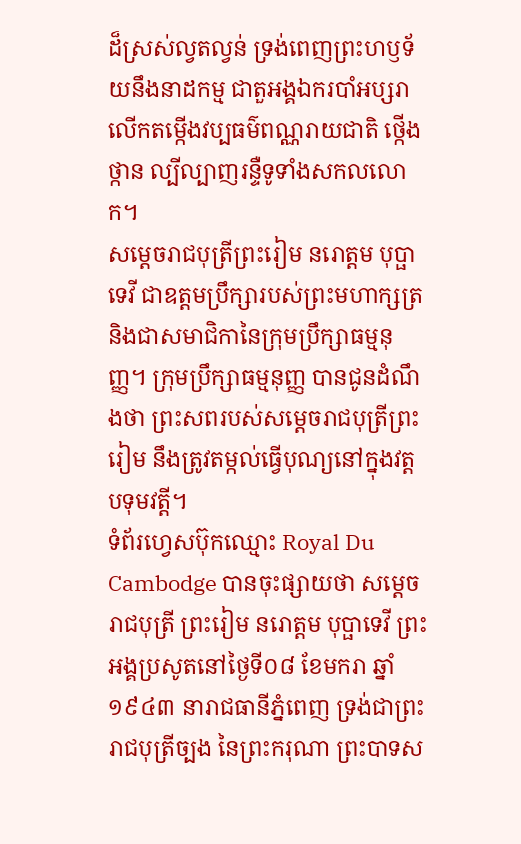ដ៏ស្រស់ល្វតល្វន់ ទ្រង់ពេញព្រះហឫទ័យនឹងនាដកម្ម ជាតួអង្គឯករបាំអប្សរា លើកតម្កើងវប្បធម៌ពណ្ណរាយជាតិ ថ្កើងថ្កាន ល្បីល្បាញរន្ទឺទូទាំងសកលលោក។
សម្ដេចរាជបុត្រីព្រះរៀម នរោត្តម បុប្ផាទេវី ជាឧត្តមប្រឹក្សារបស់ព្រះមហាក្សត្រ និងជាសមាជិកានៃក្រុមប្រឹក្សាធម្មនុញ្ញ។ ក្រុមប្រឹក្សាធម្មនុញ្ញ បានជូនដំណឹងថា ព្រះសពរបស់សម្តេចរាជបុត្រីព្រះរៀម នឹងត្រូវតម្កល់ធ្វើបុណ្យនៅក្នុងវត្តបទុមវត្តី។
ទំព័រហ្វេសប៊ុកឈ្មោះ Royal Du Cambodge បានចុះផ្សាយថា សម្ដេចរាជបុត្រី ព្រះរៀម នរោត្តម បុប្ផាទេវី ព្រះអង្គប្រសូតនៅថ្ងៃទី០៨ ខែមករា ឆ្នាំ១៩៤៣ នារាជធានីភ្នំពេញ ទ្រង់ជាព្រះរាជបុត្រីច្បង នៃព្រះករុណា ព្រះបាទស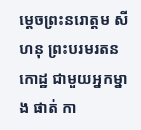ម្តេចព្រះនរោត្តម សីហនុ ព្រះបរមរតនកោដ្ឋ ជាមួយអ្នកម្នាង ផាត់ កា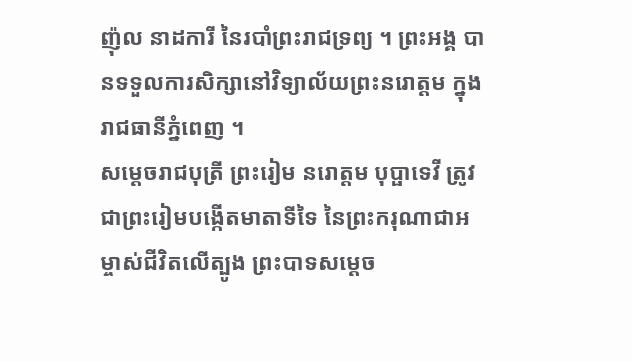ញ៉ុល នាដការី នៃរបាំព្រះរាជទ្រព្យ ។ ព្រះអង្គ បានទទួលការសិក្សានៅវិទ្យាល័យព្រះនរោត្តម ក្នុងរាជធានីភ្នំពេញ ។
សម្ដេចរាជបុត្រី ព្រះរៀម នរោត្តម បុប្ផាទេវី ត្រូវជាព្រះរៀមបង្កើតមាតាទីទៃ នៃព្រះករុណាជាអម្ចាស់ជីវិតលើត្បូង ព្រះបាទសម្ដេច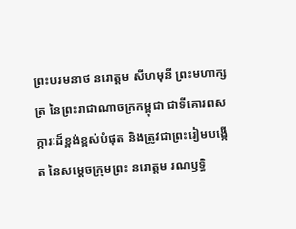ព្រះបរមនាថ នរោត្តម សីហមុនី ព្រះមហាក្សត្រ នៃព្រះរាជាណាចក្រកម្ពុជា ជាទីគោរពសក្ការៈដ៏ខ្ពង់ខ្ពស់បំផុត និងត្រូវជាព្រះរៀមបង្កើត នៃសម្តេចក្រុមព្រះ នរោត្តម រណឫទ្ធិ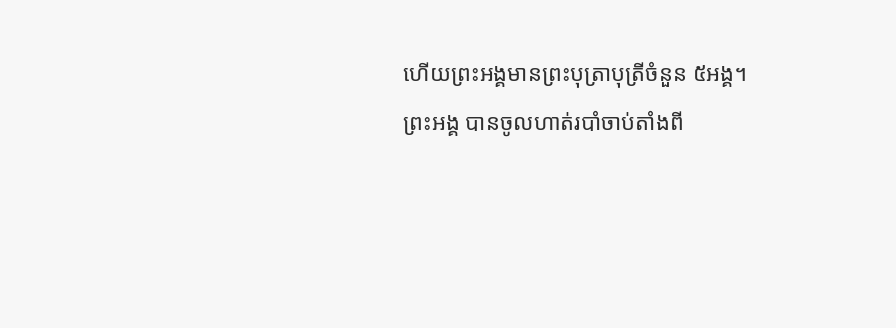ហើយព្រះអង្គមានព្រះបុត្រាបុត្រីចំនួន ៥អង្គ។
ព្រះអង្គ បានចូលហាត់របាំចាប់តាំងពី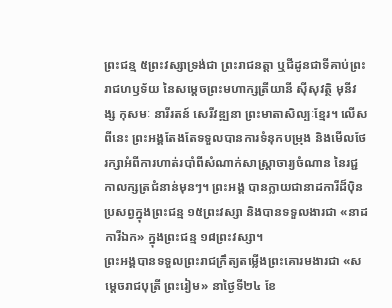ព្រះជន្ម ៥ព្រះវស្សាទ្រង់ជា ព្រះរាជនត្តា ឬជីដូនជាទីគាប់ព្រះរាជហឫទ័យ នៃសម្តេចព្រះមហាក្សត្រីយានី ស៊ីសុវត្ថិ មុនីវង្ស កុសមៈ នារីរតន៍ សេរីវឌ្ឍនា ព្រះមាតាសិល្បៈខ្មែរ។ លើសពីនេះ ព្រះអង្គតែងតែទទួលបានការទំនុកបម្រុង និងមើលថែរក្សាអំពីការហាត់របាំពីសំណាក់សាស្រ្តាចារ្យចំណាន នៃរជ្ជកាលក្សត្រជំនាន់មុនៗ។ ព្រះអង្គ បានក្លាយជានាដការីដ៏ប៉ិនប្រសព្វក្នុងព្រះជន្ម ១៥ព្រះវស្សា និងបានទទួលងារជា «នាដការីឯក» ក្នុងព្រះជន្ម ១៨ព្រះវស្សា។
ព្រះអង្គបានទទួលព្រះរាជក្រឹត្យតម្លើងព្រះគោរមងារជា «សម្ដេចរាជបុត្រី ព្រះរៀម» នាថ្ងៃទី២៤ ខែ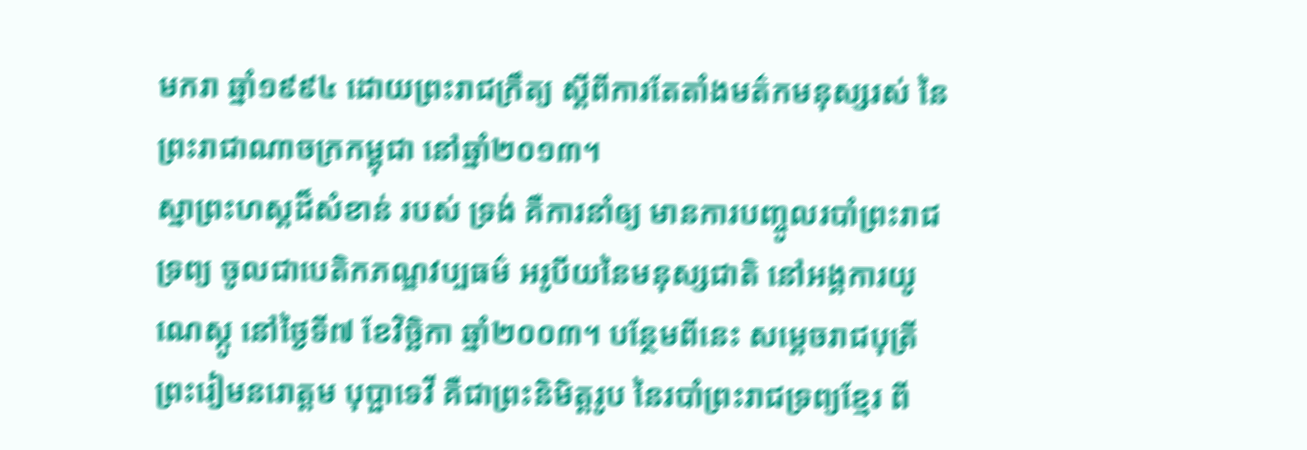មករា ឆ្នាំ១៩៩៤ ដោយព្រះរាជក្រឹត្យ ស្ដីពីការតែតាំងមត៌កមនុស្សរស់ នៃព្រះរាជាណាចក្រកម្ពុជា នៅឆ្នាំ២០១៣។
ស្នាព្រះហស្តដ៏សំខាន់ របស់ ទ្រង់ គឺការនាំឲ្យ មានការបញ្ចូលរបាំព្រះរាជទ្រព្យ ចូលជាបេតិកភណ្ឌវប្បធម៌ អរូបីយនៃមនុស្សជាតិ នៅអង្គការយូណេស្កូ នៅថ្ងៃទី៧ ខែវិច្ឆិកា ឆ្នាំ២០០៣។ បន្ថែមពីនេះ សម្តេចរាជបុត្រី ព្រះរៀមនរោត្តម បុប្ផាទេវី គឺជាព្រះនិមិត្តរូប នៃរបាំព្រះរាជទ្រព្យខ្មែរ ពី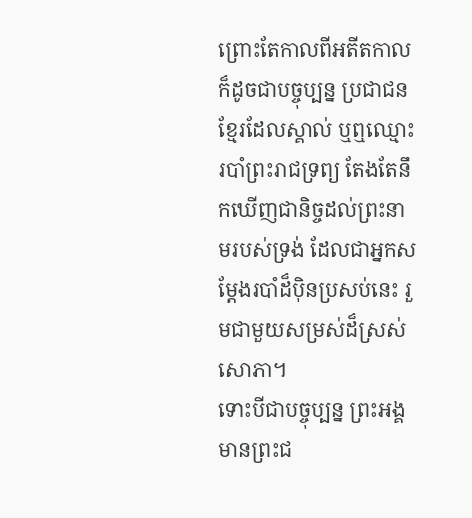ព្រោះតែកាលពីអតីតកាល ក៏ដូចជាបច្ចុប្បន្ន ប្រជាជនខ្មែរដែលស្គាល់ ឬឮឈ្មោះរបាំព្រះរាជទ្រព្យ តែងតែនឹកឃើញជានិច្ចដល់ព្រះនាមរបស់ទ្រង់ ដែលជាអ្នកសម្តែងរបាំដ៏ប៉ិនប្រសប់នេះ រួមជាមួយសម្រស់ដ៏ស្រស់សោភា។
ទោះបីជាបច្ចុប្បន្ន ព្រះអង្គ មានព្រះជ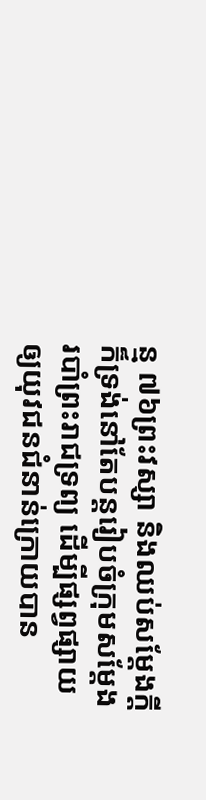ន្ម ៧៦ព្រះវស្សា និងឈប់សម្តែងក្តី ក៏ទ្រង់នៅតែបន្តរៀបចំក្រុមសម្តែងរបាំព្រះរាជទ្រព្យ ដើម្បីផ្សព្វផ្សាយឲ្យយុវជនជំនាន់ក្រោយបាន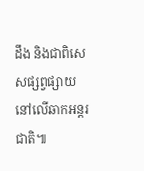ដឹង និងជាពិសេសផ្សព្វផ្សាយនៅលើឆាកអន្តរជាតិ៕